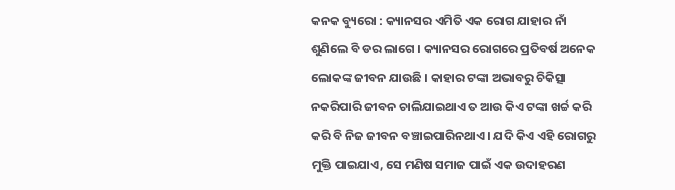କନକ ବ୍ୟୁରୋ : କ୍ୟାନସର ଏମିତି ଏକ ରୋଗ ଯାହାର ନାଁ ଶୁଣିଲେ ବି ଡର ଲାଗେ । କ୍ୟାନସର ରୋଗରେ ପ୍ରତିବର୍ଷ ଅନେକ ଲୋକଙ୍କ ଜୀବନ ଯାଉଛି । କାହାର ଟଙ୍କା ଅଭାବରୁ ଚିକିତ୍ସା ନକରିପାରି ଜୀବନ ଚାଲିଯାଇଥାଏ ତ ଆଉ କିଏ ଟଙ୍କା ଖର୍ଚ୍ଚ କରି କରି ବି ନିଜ ଜୀବନ ବଞ୍ଚାଇପାରିନଥାଏ । ଯଦି କିଏ ଏହି ରୋଗରୁ ମୁକ୍ତି ପାଇଯାଏ, ସେ ମଣିଷ ସମାଜ ପାଇଁ ଏକ ଉଦାହରଣ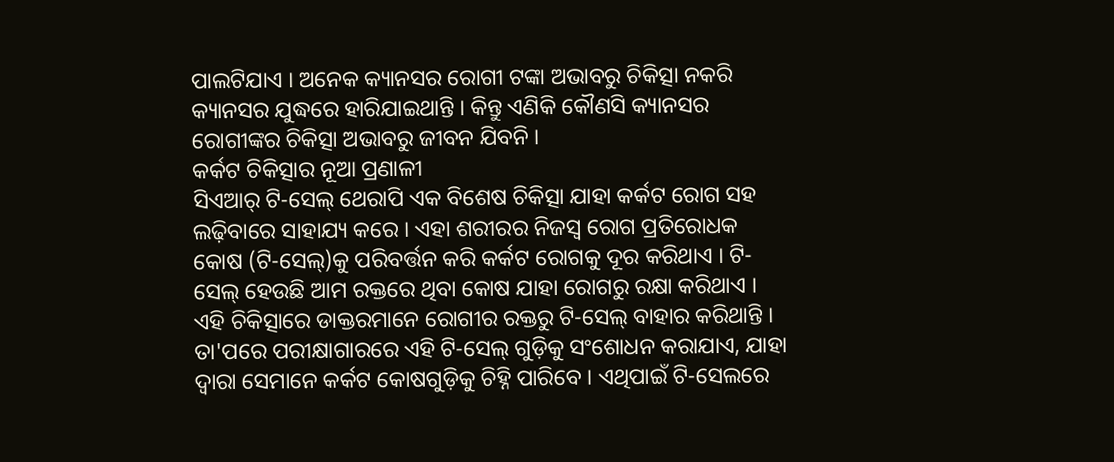ପାଲଟିଯାଏ । ଅନେକ କ୍ୟାନସର ରୋଗୀ ଟଙ୍କା ଅଭାବରୁ ଚିକିତ୍ସା ନକରି କ୍ୟାନସର ଯୁଦ୍ଧରେ ହାରିଯାଇଥାନ୍ତି । କିନ୍ତୁ ଏଣିକି କୌଣସି କ୍ୟାନସର ରୋଗୀଙ୍କର ଚିକିତ୍ସା ଅଭାବରୁ ଜୀବନ ଯିବନି ।
କର୍କଟ ଚିକିତ୍ସାର ନୂଆ ପ୍ରଣାଳୀ
ସିଏଆର୍ ଟି-ସେଲ୍ ଥେରାପି ଏକ ବିଶେଷ ଚିକିତ୍ସା ଯାହା କର୍କଟ ରୋଗ ସହ ଲଢ଼ିବାରେ ସାହାଯ୍ୟ କରେ । ଏହା ଶରୀରର ନିଜସ୍ୱ ରୋଗ ପ୍ରତିରୋଧକ କୋଷ (ଟି-ସେଲ୍)କୁ ପରିବର୍ତ୍ତନ କରି କର୍କଟ ରୋଗକୁ ଦୂର କରିଥାଏ । ଟି-ସେଲ୍ ହେଉଛି ଆମ ରକ୍ତରେ ଥିବା କୋଷ ଯାହା ରୋଗରୁ ରକ୍ଷା କରିଥାଏ । ଏହି ଚିକିତ୍ସାରେ ଡାକ୍ତରମାନେ ରୋଗୀର ରକ୍ତରୁ ଟି-ସେଲ୍ ବାହାର କରିଥାନ୍ତି । ତା'ପରେ ପରୀକ୍ଷାଗାରରେ ଏହି ଟି-ସେଲ୍ ଗୁଡ଼ିକୁ ସଂଶୋଧନ କରାଯାଏ, ଯାହା ଦ୍ୱାରା ସେମାନେ କର୍କଟ କୋଷଗୁଡ଼ିକୁ ଚିହ୍ନି ପାରିବେ । ଏଥିପାଇଁ ଟି-ସେଲରେ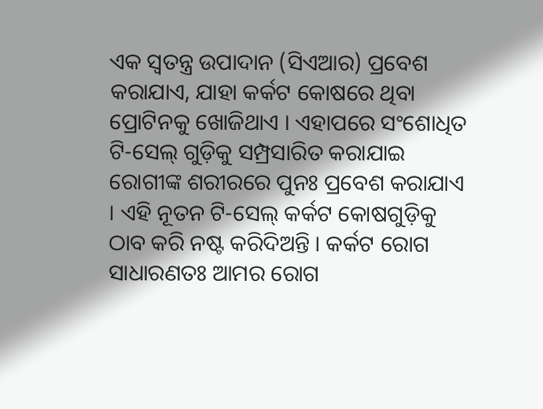ଏକ ସ୍ୱତନ୍ତ୍ର ଉପାଦାନ (ସିଏଆର) ପ୍ରବେଶ କରାଯାଏ, ଯାହା କର୍କଟ କୋଷରେ ଥିବା ପ୍ରୋଟିନକୁ ଖୋଜିଥାଏ । ଏହାପରେ ସଂଶୋଧିତ ଟି-ସେଲ୍ ଗୁଡ଼ିକୁ ସମ୍ପ୍ରସାରିତ କରାଯାଇ ରୋଗୀଙ୍କ ଶରୀରରେ ପୁନଃ ପ୍ରବେଶ କରାଯାଏ । ଏହି ନୂତନ ଟି-ସେଲ୍ କର୍କଟ କୋଷଗୁଡ଼ିକୁ ଠାବ କରି ନଷ୍ଟ କରିଦିଅନ୍ତି । କର୍କଟ ରୋଗ ସାଧାରଣତଃ ଆମର ରୋଗ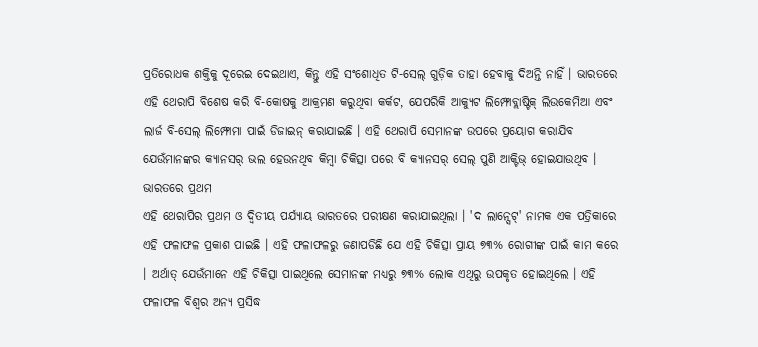ପ୍ରତିରୋଧକ ଶକ୍ତିକୁ ଦୂରେଇ ଦେଇଥାଏ, କିନ୍ତୁ ଏହି ସଂଶୋଧିତ ଟି-ସେଲ୍ ଗୁଡ଼ିକ ତାହା ହେବାକୁ ଦିଅନ୍ତି ନାହିଁ । ଭାରତରେ ଏହି ଥେରାପି ବିଶେଷ କରି ବି-କୋଷକୁ ଆକ୍ରମଣ କରୁଥିବା କର୍କଟ, ଯେପରିକି ଆକ୍ୟୁଟ ଲିମ୍ଫୋବ୍ଲାଷ୍ଟିକ୍ ଲିଉକେମିଆ ଏବଂ ଲାର୍ଜ ବି-ସେଲ୍ ଲିମ୍ଫୋମା ପାଇଁ ଡିଜାଇନ୍ କରାଯାଇଛି । ଏହି ଥେରାପି ସେମାନଙ୍କ ଉପରେ ପ୍ରୟୋଗ କରାଯିବ ଯେଉଁମାନଙ୍କର କ୍ୟାନସର୍ ଭଲ ହେଉନଥିବ କିମ୍ୱା ଚିକିତ୍ସା ପରେ ବି କ୍ୟାନସର୍ ସେଲ୍ ପୁଣି ଆକ୍ଟିଭ୍ ହୋଇଯାଉଥିବ ।
ଭାରତରେ ପ୍ରଥମ
ଏହି ଥେରାପିର ପ୍ରଥମ ଓ ଦ୍ବିତୀୟ ପର୍ଯ୍ୟାୟ ଭାରତରେ ପରୀକ୍ଷଣ କରାଯାଇଥିଲା । 'ଦ ଲାନ୍ସେଟ୍' ନାମକ ଏକ ପତ୍ରିକାରେ ଏହି ଫଳାଫଳ ପ୍ରକାଶ ପାଇଛି । ଏହି ଫଳାଫଳରୁ ଜଣାପଡିଛି ଯେ ଏହି ଚିକିତ୍ସା ପ୍ରାୟ ୭୩% ରୋଗୀଙ୍କ ପାଇଁ କାମ କରେ । ଅର୍ଥାତ୍ ଯେଉଁମାନେ ଏହି ଚିକିତ୍ସା ପାଇଥିଲେ ସେମାନଙ୍କ ମଧ୍ୟରୁ ୭୩% ଲୋକ ଏଥିରୁ ଉପକୃତ ହୋଇଥିଲେ । ଏହି ଫଳାଫଳ ବିଶ୍ୱର ଅନ୍ୟ ପ୍ରସିଦ୍ଧ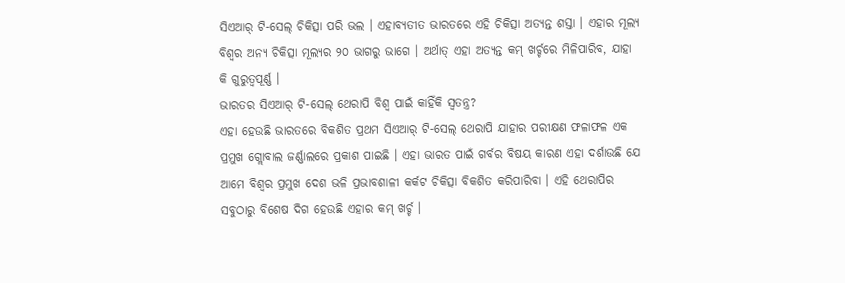ସିଏଆର୍ ଟି-ସେଲ୍ ଚିକିତ୍ସା ପରି ଭଲ । ଏହାବ୍ୟତୀତ ଭାରତରେ ଏହି ଚିକିତ୍ସା ଅତ୍ୟନ୍ତ ଶସ୍ତା । ଏହାର ମୂଲ୍ୟ ବିଶ୍ୱର ଅନ୍ୟ ଚିକିତ୍ସା ମୂଲ୍ୟର ୨୦ ଭାଗରୁ ଭାଗେ । ଅର୍ଥାତ୍ ଏହା ଅତ୍ୟନ୍ତ କମ୍ ଖର୍ଚ୍ଚରେ ମିଳିପାରିବ, ଯାହା କି ଗୁରୁତ୍ୱପୂର୍ଣ୍ଣ ।
ଭାରତର ସିଏଆର୍ ଟି-ସେଲ୍ ଥେରାପି ବିଶ୍ୱ ପାଇଁ କାହିଁକି ସ୍ୱତନ୍ତ୍ର?
ଏହା ହେଉଛି ଭାରତରେ ବିକଶିତ ପ୍ରଥମ ସିଏଆର୍ ଟି-ସେଲ୍ ଥେରାପି ଯାହାର ପରୀକ୍ଷଣ ଫଳାଫଳ ଏକ ପ୍ରମୁଖ ଗ୍ଲୋବାଲ ଜର୍ଣ୍ଣାଲରେ ପ୍ରକାଶ ପାଇଛି । ଏହା ଭାରତ ପାଇଁ ଗର୍ବର ବିଷୟ କାରଣ ଏହା ଦର୍ଶାଉଛି ଯେ ଆମେ ବିଶ୍ୱର ପ୍ରମୁଖ ଦେଶ ଭଳି ପ୍ରଭାବଶାଳୀ କର୍କଟ ଚିକିତ୍ସା ବିକଶିତ କରିପାରିବା । ଏହି ଥେରାପିର ସବୁଠାରୁ ବିଶେଷ ଦିଗ ହେଉଛି ଏହାର କମ୍ ଖର୍ଚ୍ଚ ।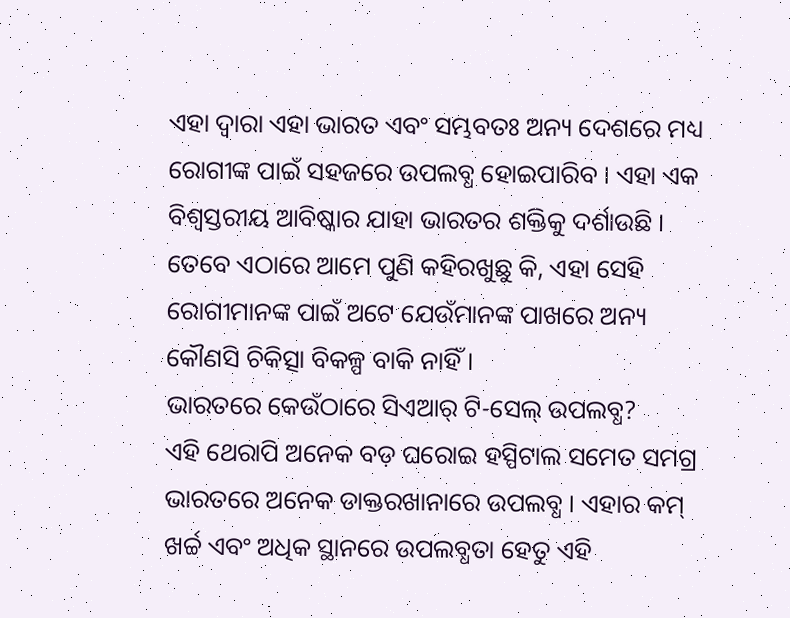ଏହା ଦ୍ୱାରା ଏହା ଭାରତ ଏବଂ ସମ୍ଭବତଃ ଅନ୍ୟ ଦେଶରେ ମଧ୍ୟ ରୋଗୀଙ୍କ ପାଇଁ ସହଜରେ ଉପଲବ୍ଧ ହୋଇପାରିବ । ଏହା ଏକ ବିଶ୍ୱସ୍ତରୀୟ ଆବିଷ୍କାର ଯାହା ଭାରତର ଶକ୍ତିକୁ ଦର୍ଶାଉଛି । ତେବେ ଏଠାରେ ଆମେ ପୁଣି କହିରଖୁଛୁ କି, ଏହା ସେହି ରୋଗୀମାନଙ୍କ ପାଇଁ ଅଟେ ଯେଉଁମାନଙ୍କ ପାଖରେ ଅନ୍ୟ କୌଣସି ଚିକିତ୍ସା ବିକଳ୍ପ ବାକି ନାହିଁ ।
ଭାରତରେ କେଉଁଠାରେ ସିଏଆର୍ ଟି-ସେଲ୍ ଉପଲବ୍ଧ?
ଏହି ଥେରାପି ଅନେକ ବଡ଼ ଘରୋଇ ହସ୍ପିଟାଲ ସମେତ ସମଗ୍ର ଭାରତରେ ଅନେକ ଡାକ୍ତରଖାନାରେ ଉପଲବ୍ଧ । ଏହାର କମ୍ ଖର୍ଚ୍ଚ ଏବଂ ଅଧିକ ସ୍ଥାନରେ ଉପଲବ୍ଧତା ହେତୁ ଏହି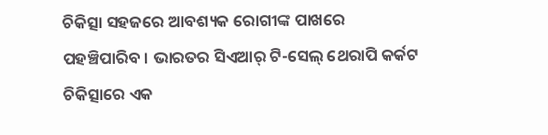ଚିକିତ୍ସା ସହଜରେ ଆବଶ୍ୟକ ରୋଗୀଙ୍କ ପାଖରେ ପହଞ୍ଚିପାରିବ । ଭାରତର ସିଏଆର୍ ଟି-ସେଲ୍ ଥେରାପି କର୍କଟ ଚିକିତ୍ସାରେ ଏକ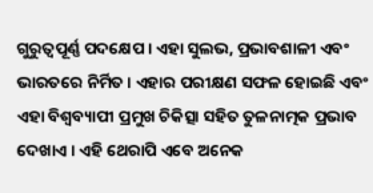ଗୁରୁତ୍ୱପୂର୍ଣ୍ଣ ପଦକ୍ଷେପ । ଏହା ସୁଲଭ, ପ୍ରଭାବଶାଳୀ ଏବଂ ଭାରତରେ ନିର୍ମିତ । ଏହାର ପରୀକ୍ଷଣ ସଫଳ ହୋଇଛି ଏବଂ ଏହା ବିଶ୍ୱବ୍ୟାପୀ ପ୍ରମୁଖ ଚିକିତ୍ସା ସହିତ ତୁଳନାତ୍ମକ ପ୍ରଭାବ ଦେଖାଏ । ଏହି ଥେରାପି ଏବେ ଅନେକ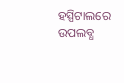ହସ୍ପିଟାଲରେ ଉପଲବ୍ଧ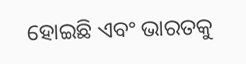ହୋଇଛି ଏବଂ ଭାରତକୁ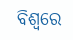ବିଶ୍ୱରେ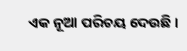ଏକ ନୂଆ ପରିଚୟ ଦେଉଛି ।